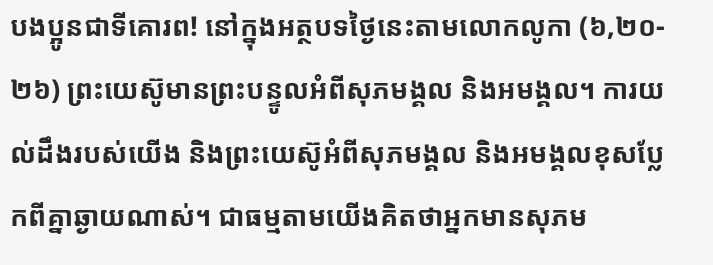បងប្អូនជាទីគោរព! នៅក្នុងអត្ថបទថ្ងៃនេះតាមលោកលូកា (៦,២០- ២៦) ព្រះយេស៊ូមានព្រះបន្ទូលអំពីសុភមង្គល និងអមង្គល។ ការយល់ដឹងរបស់យើង និងព្រះយេស៊ូអំពីសុភមង្គល និងអមង្គលខុសប្លែកពីគ្នាឆ្ងាយណាស់។ ជាធម្មតាមយើងគិតថាអ្នកមានសុភម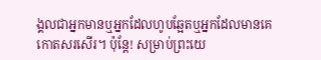ង្គលជាអ្នកមានឬអ្នកដែលហូបឆ្អែតឬអ្នកដែលមានគេកោតសរសើរ។ ប៉ុន្តែ! សម្រាប់ព្រះយេ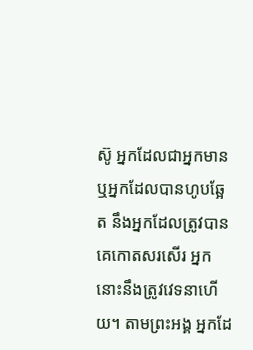ស៊ូ អ្នកដែលជាអ្នកមាន ឬអ្នកដែលបានហូបឆ្អែត នឹងអ្នកដែលត្រូវបានគេកោតសរសើរ អ្នកនោះនឹងត្រូវវេទនាហើយ។ តាមព្រះអង្គ អ្នកដែ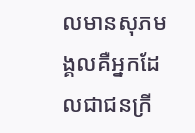លមានសុភមង្គលគឺអ្នកដែលជាជនក្រី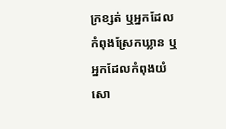ក្រខ្សត់ ឬអ្នកដែលកំពុងស្រែកឃ្លាន ឬអ្នកដែលកំពុងយំសោ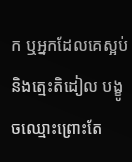ក ឬអ្នកដែលគេស្អប់ និងត្មេះតិដៀល បង្ខូចឈ្មោះព្រោះតែ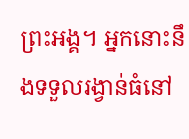ព្រះអង្គ។ អ្នកនោះនឹងទទួលរង្វាន់ធំនៅ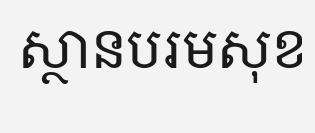ស្ថានបរមសុខ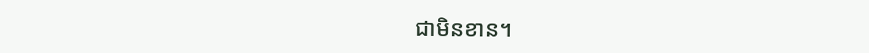ជាមិនខាន។